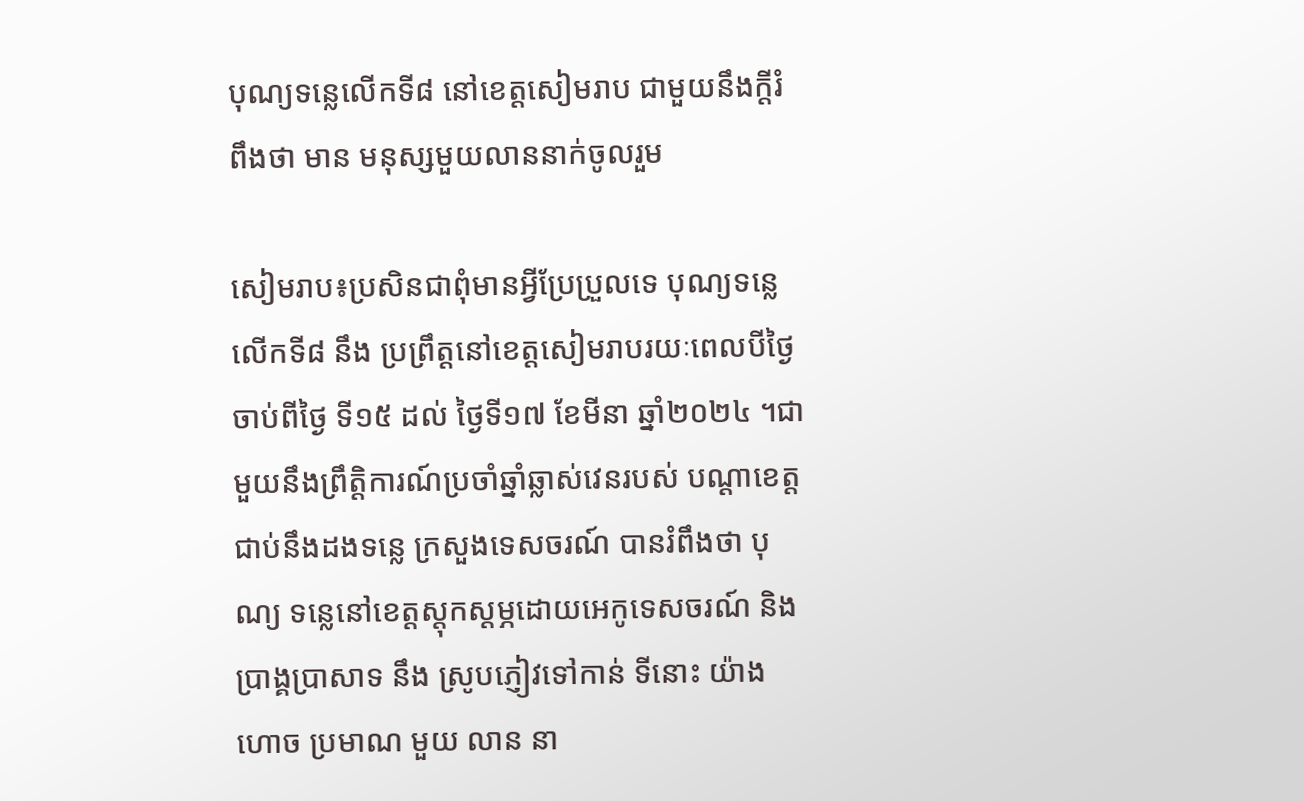បុណ្យទន្លេលើកទី៨ នៅខេត្តសៀមរាប ជាមួយនឹងក្តីរំពឹងថា មាន មនុស្សមួយលាននាក់ចូលរួម

សៀមរាប៖ប្រសិនជាពុំមានអ្វីប្រែប្រួលទេ បុណ្យទន្លេលើកទី៨ នឹង ប្រព្រឹត្ដនៅខេត្ដសៀមរាបរយៈពេលបីថ្ងៃ ចាប់ពីថ្ងៃ ទី១៥ ដល់ ថ្ងៃទី១៧ ខែមីនា ឆ្នាំ២០២៤ ។ជាមួយនឹងព្រឹត្តិការណ៍ប្រចាំឆ្នាំឆ្លាស់វេនរបស់ បណ្ដាខេត្តជាប់នឹងដងទន្លេ ក្រសួងទេសចរណ៍ បានរំពឹងថា បុណ្យ ទន្លេនៅខេត្ដស្តុកស្តម្ភដោយអេកូទេសចរណ៍ និងប្រាង្គប្រាសាទ នឹង ស្រូបភ្ញៀវទៅកាន់ ទីនោះ យ៉ាងហោច ប្រមាណ មួយ លាន នា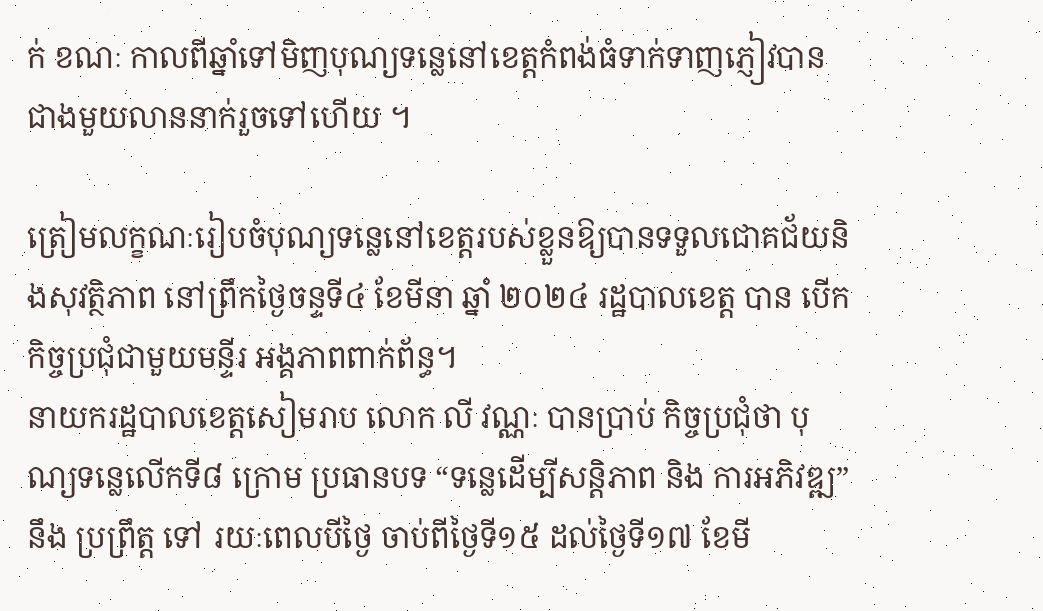ក់ ខណៈ កាលពីឆ្នាំទៅមិញបុណ្យទន្លេនៅខេត្តកំពង់ធំទាក់ទាញភ្ញៀវបានជាងមួយលាននាក់រួចទៅហើយ ។

ត្រៀមលក្ខណៈរៀបចំបុណ្យទន្លេនៅខេត្តរបស់ខ្លួនឱ្យបានទទួលជោគជ័យនិងសុវត្ថិភាព នៅព្រឹកថ្ងៃចន្ទទី៤ ខែមីនា ឆ្នាំ ២០២៤ រដ្ឋបាលខេត្ត បាន បើកកិច្ចប្រជុំជាមួយមន្ទីរ អង្គភាពពាក់ព័ន្ធ។
នាយករដ្ឋបាលខេត្ដសៀមរាប លោក លី វណ្ណៈ បានប្រាប់ កិច្ចប្រជុំថា បុណ្យទន្លេលើកទី៨ ក្រោម ប្រធានបទ “ទន្លេដើម្បីសន្តិភាព និង ការអភិវឌ្ឍ”នឹង ប្រព្រឹត្ដ ទៅ រយៈពេលបីថ្ងៃ ចាប់ពីថ្ងៃទី១៥ ដល់ថ្ងៃទី១៧ ខែមី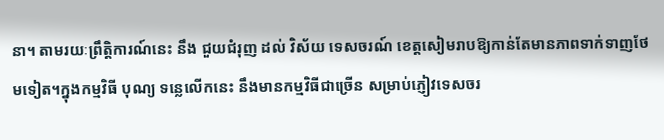នា។ តាមរយៈព្រឹត្តិការណ៍នេះ នឹង ជួយជំរុញ ដល់ វិស័យ ទេសចរណ៍ ខេត្ដសៀមរាបឱ្យកាន់តែមានភាពទាក់ទាញថែមទៀត។ក្នុងកម្មវិធី បុណ្យ ទន្លេលើកនេះ នឹងមានកម្មវិធីជាច្រើន សម្រាប់ភ្ញៀវទេសចរ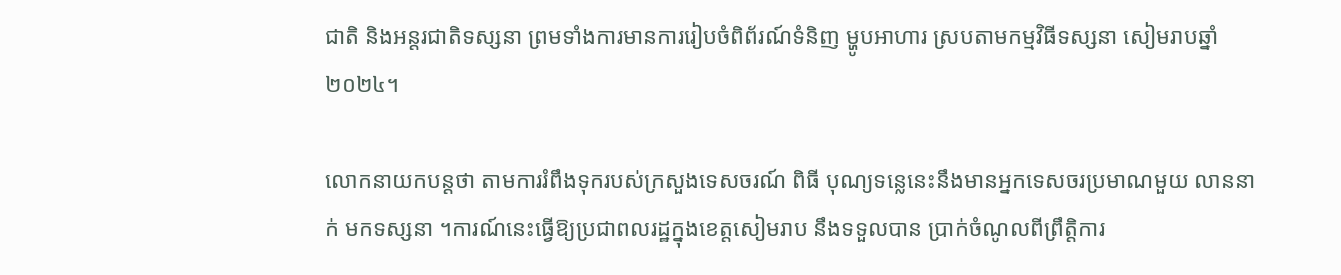ជាតិ និងអន្ដរជាតិទស្សនា ព្រមទាំងការមានការរៀបចំពិព័រណ៍ទំនិញ ម្ហូបអាហារ ស្របតាមកម្មវិធីទស្សនា សៀមរាបឆ្នាំ២០២៤។

លោកនាយកបន្ដថា តាមការរំពឹងទុករបស់ក្រសួងទេសចរណ៍ ពិធី បុណ្យទន្លេនេះនឹងមានអ្នកទេសចរប្រមាណមួយ លាននាក់ មកទស្សនា ។ការណ៍នេះធ្វើឱ្យប្រជាពលរដ្ឋក្នុងខេត្ដសៀមរាប នឹងទទួលបាន ប្រាក់ចំណូលពីព្រឹត្តិការ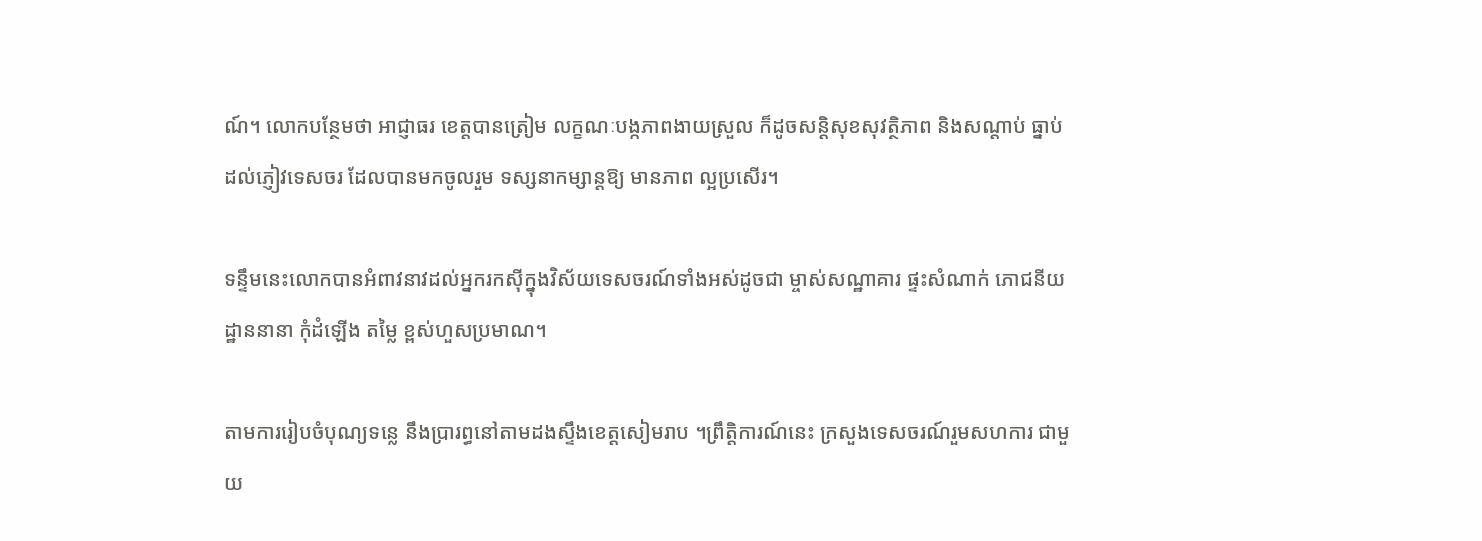ណ៍។ លោកបន្ថែមថា អាជ្ញាធរ ខេត្ដបានត្រៀម លក្ខណៈបង្កភាពងាយស្រួល ក៏ដូចសន្ដិសុខសុវត្ថិភាព និងសណ្តាប់ ធ្នាប់ ដល់ភ្ញៀវទេសចរ ដែលបានមកចូលរួម ទស្សនាកម្សាន្តឱ្យ មានភាព ល្អប្រសើរ។

ទន្ទឹមនេះលោកបានអំពាវនាវដល់អ្នករកស៊ីក្នុងវិស័យទេសចរណ៍ទាំងអស់ដូចជា ម្ចាស់សណ្ឋាគារ ផ្ទះសំណាក់ ភោជនីយដ្ឋាននានា កុំដំឡើង តម្លៃ ខ្ពស់ហួសប្រមាណ។

តាមការរៀបចំបុណ្យទន្លេ នឹងប្រារព្ធនៅតាមដងស្ទឹងខេត្ដសៀមរាប ។ព្រឹត្តិការណ៍នេះ ក្រសួងទេសចរណ៍រួមសហការ ជាមួយ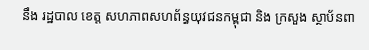នឹង រដ្ឋបាល ខេត្ត សហភាពសហព័ន្ធយុវជនកម្ពុជា និង ក្រសួង ស្ថាប័នពា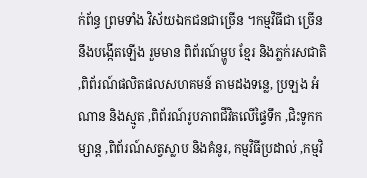ក់ព័ន្ធ ព្រមទាំង វិស័យឯកជនជាច្រើន ។កម្មវិធីជា ច្រើននឹងបង្កើតឡើង រួមមាន ពិព័រណ៍ម្ហូប ខ្មែរ និងភ្លក់រសជាតិ ,ពិព័រណ៍ផលិតផលសហគមន៍ តាមដងទន្លេ, ប្រឡង អំណាន និងស្មូត ,ពិព័រណ៍រូបភាពជីវិតលើផ្ទៃទឹក ,ជិះទូកកម្សាន្ដ ,ពិព័រណ៍សត្វស្លាប និងគំនូរ, កម្មវិធីប្រដាល់ ,កម្មវិ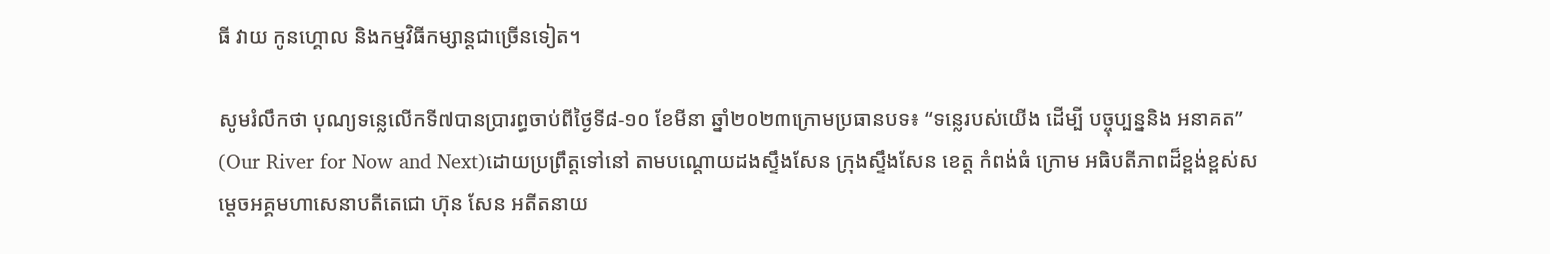ធី វាយ កូនហ្គោល និងកម្មវិធីកម្សាន្ដជាច្រើនទៀត។

សូមរំលឹកថា បុណ្យទន្លេលើកទី៧បានប្រារព្ធចាប់ពីថ្ងៃទី៨-១០ ខែមីនា ឆ្នាំ២០២៣ក្រោមប្រធានបទ៖ “ទន្លេរបស់យើង ដើម្បី បច្ចុប្បន្ននិង អនាគត” (Our River for Now and Next)ដោយប្រព្រឹត្តទៅនៅ តាមបណ្ដោយដងស្ទឹងសែន ក្រុងស្ទឹងសែន ខេត្ត កំពង់ធំ ក្រោម អធិបតីភាពដ៏ខ្ពង់ខ្ពស់សម្ដេចអគ្គមហាសេនាបតីតេជោ ហ៊ុន សែន អតីតនាយ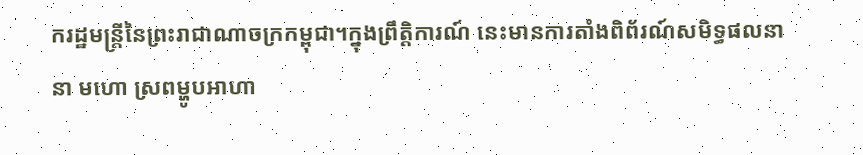ករដ្ឋមន្ត្រីនៃព្រះរាជាណាចក្រកម្ពុជា។ក្នុងព្រឹត្តិការណ៍ នេះមានការតាំងពិព័រណ៍សមិទ្ធផលនានា មហោ ស្រពម្ហូបអាហា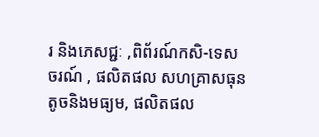រ និងភេសជ្ជៈ ,ពិព័រណ៍កសិ-ទេសចរណ៍ , ផលិតផល សហគ្រាសធុន តូចនិងមធ្យម, ផលិតផល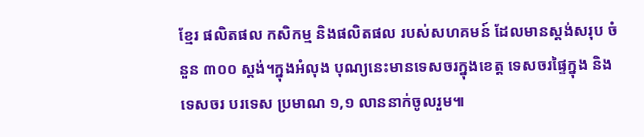ខ្មែរ ផលិតផល កសិកម្ម និងផលិតផល របស់សហគមន៍ ដែលមានស្ដង់សរុប ចំនួន ៣០០ ស្តង់។ក្នុងអំលុង បុណ្យនេះមានទេសចរក្នុងខេត្ត ទេសចរផ្ទៃក្នុង និងទេសចរ បរទេស ប្រមាណ ១,១ លាននាក់ចូលរួម៕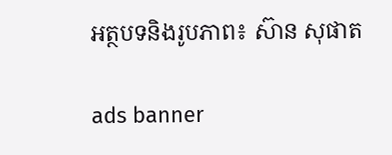អត្ថបទនិងរូបភាព៖ ស៊ាន សុផាត

ads banner